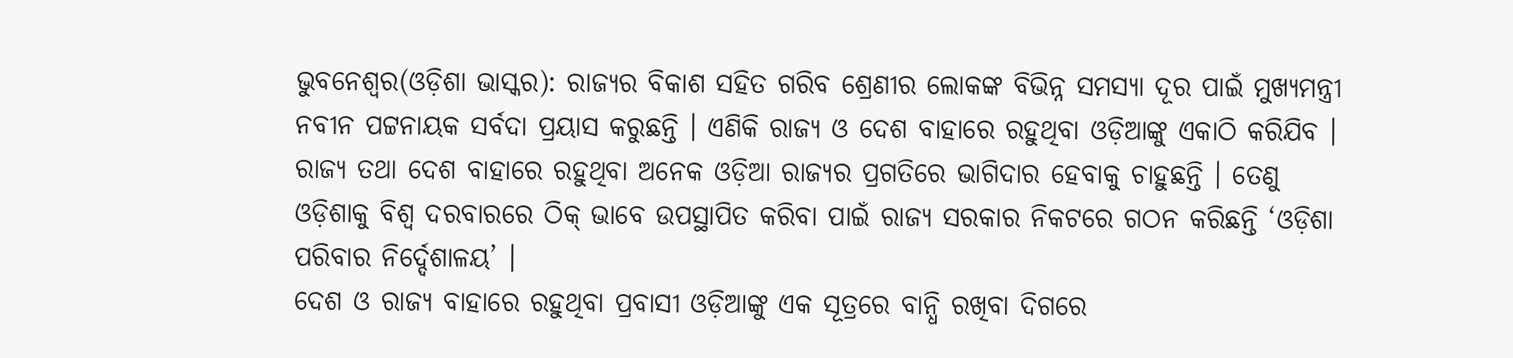ଭୁବନେଶ୍ୱର(ଓଡ଼ିଶା ଭାସ୍କର): ରାଜ୍ୟର ବିକାଶ ସହିତ ଗରିବ ଶ୍ରେଣୀର ଲୋକଙ୍କ ବିଭିନ୍ନ ସମସ୍ୟା ଦୂର ପାଇଁ ମୁଖ୍ୟମନ୍ତ୍ରୀ ନବୀନ ପଟ୍ଟନାୟକ ସର୍ବଦା ପ୍ରୟାସ କରୁଛନ୍ତି । ଏଣିକି ରାଜ୍ୟ ଓ ଦେଶ ବାହାରେ ରହୁଥିବା ଓଡ଼ିଆଙ୍କୁ ଏକାଠି କରିଯିବ । ରାଜ୍ୟ ତଥା ଦେଶ ବାହାରେ ରହୁଥିବା ଅନେକ ଓଡ଼ିଆ ରାଜ୍ୟର ପ୍ରଗତିରେ ଭାଗିଦାର ହେବାକୁ ଚାହୁଛନ୍ତି । ତେଣୁ ଓଡ଼ିଶାକୁ ବିଶ୍ୱ ଦରବାରରେ ଠିକ୍ ଭାବେ ଉପସ୍ଥାପିତ କରିବା ପାଇଁ ରାଜ୍ୟ ସରକାର ନିକଟରେ ଗଠନ କରିଛନ୍ତି ‘ଓଡ଼ିଶା ପରିବାର ନିର୍ଦ୍ଦେଶାଳୟ’ ।
ଦେଶ ଓ ରାଜ୍ୟ ବାହାରେ ରହୁଥିବା ପ୍ରବାସୀ ଓଡ଼ିଆଙ୍କୁ ଏକ ସୂତ୍ରରେ ବାନ୍ଧି ରଖିବା ଦିଗରେ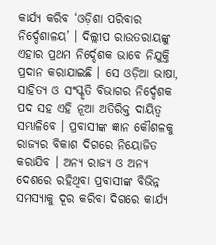କାର୍ଯ୍ୟ କରିବ ‘ଓଡ଼ିଶା ପରିବାର ନିର୍ଦ୍ଦେଶାଳୟ’ । ଦିଲ୍ଲୀପ ରାଉତରାୟଙ୍କୁ ଏହାର ପ୍ରଥମ ନିର୍ଦ୍ଦେଶକ ଭାବେ ନିଯୁକ୍ତି ପ୍ରଦାନ କରାଯାଇଛି । ସେ ଓଡ଼ିଆ ଭାଷା, ସାହିତ୍ୟ ଓ ସଂସ୍କୃତି ବିଭାଗର ନିର୍ଦ୍ଦେଶକ ପଦ ସହ ଏହି ନୂଆ ଅତିରିକ୍ତ ଦାୟିତ୍ୱ ସମ୍ଭାଳିବେ । ପ୍ରବାସୀଙ୍କ ଜ୍ଞାନ କୌଶଳକୁ ରାଜ୍ୟର ବିକାଶ ଦିଗରେ ନିୟୋଜିତ କରାଯିବ । ଅନ୍ୟ ରାଜ୍ୟ ଓ ଅନ୍ୟ ଦେଶରେ ରହିଥିବା ପ୍ରବାସୀଙ୍କ ବିଭିନ୍ନ ସମସ୍ୟାକୁ ଦୂର କରିବା ଦିଗରେ କାର୍ଯ୍ୟ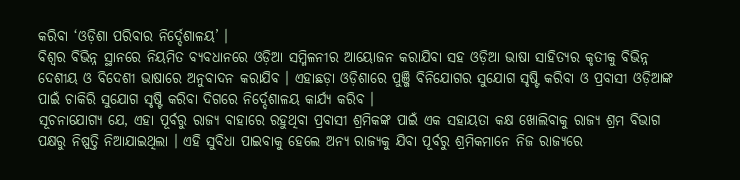କରିବା ‘ଓଡ଼ିଶା ପରିବାର ନିର୍ଦ୍ଦେଶାଳୟ’ ।
ବିଶ୍ୱର ବିଭିନ୍ନ ସ୍ଥାନରେ ନିୟମିତ ବ୍ୟବଧାନରେ ଓଡ଼ିଆ ସମ୍ମିଳନୀର ଆୟୋଜନ କରାଯିବା ସହ ଓଡ଼ିଆ ଭାଷା ସାହିତ୍ୟର କୃତୀକୁ ବିଭିନ୍ନ ଦେଶୀୟ ଓ ବିଦେଶୀ ଭାଷାରେ ଅନୁବାଦନ କରାଯିବ । ଏହାଛଡ଼ା ଓଡ଼ିଶାରେ ପୁଞ୍ଜି ବିନିଯୋଗର ସୁଯୋଗ ସୃଷ୍ଟି କରିବା ଓ ପ୍ରବାସୀ ଓଡ଼ିଆଙ୍କ ପାଇଁ ଚାକିରି ସୁଯୋଗ ସୃଷ୍ଟି କରିବା ଦିଗରେ ନିର୍ଦ୍ଦେଶାଳୟ କାର୍ଯ୍ୟ କରିବ ।
ସୂଚନାଯୋଗ୍ୟ ଯେ, ଏହା ପୂର୍ବରୁ ରାଜ୍ୟ ବାହାରେ ରହୁଥିବା ପ୍ରବାସୀ ଶ୍ରମିକଙ୍କ ପାଇଁ ଏକ ସହାୟତା କକ୍ଷ ଖୋଲିବାକୁ ରାଜ୍ୟ ଶ୍ରମ ବିଭାଗ ପକ୍ଷରୁ ନିଷ୍ପତ୍ତି ନିଆଯାଇଥିଲା । ଏହି ସୁବିଧା ପାଇବାକୁ ହେଲେ ଅନ୍ୟ ରାଜ୍ୟକୁ ଯିବା ପୂର୍ବରୁ ଶ୍ରମିକମାନେ ନିଜ ରାଜ୍ୟରେ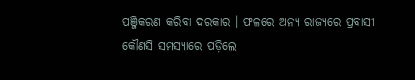ପଞ୍ଜିକରଣ କରିବା ଦରକାର । ଫଳରେ ଅନ୍ୟ ରାଜ୍ୟରେ ପ୍ରବାସୀ କୌଣସି ସମସ୍ୟାରେ ପଡ଼ିଲେ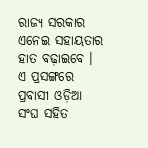ରାଜ୍ୟ ସରକାର ଏନେଇ ସହାୟତାର ହାତ ବଢ଼ାଇବେ । ଏ ପ୍ରସଙ୍ଗରେ ପ୍ରବାସୀ ଓଡ଼ିଆ ସଂଘ ସହିତ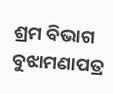ଶ୍ରମ ବିଭାଗ ବୁଝାମଣାପତ୍ର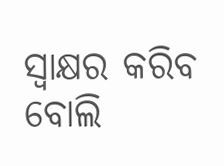ସ୍ୱାକ୍ଷର କରିବ ବୋଲି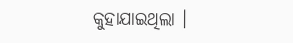କୁହାଯାଇଥିଲା ।